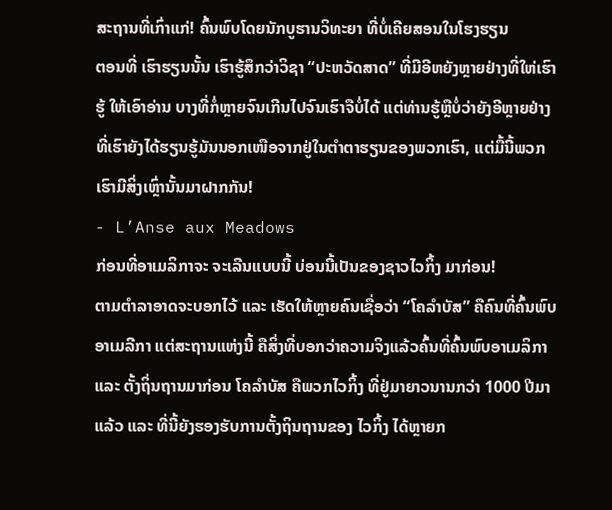ສະຖານທີ່ເກົ່າແກ່! ຄົ້ນພົບໂດຍນັກບູຮານວິທະຍາ ທີ່ບໍ່ເຄີຍສອນໃນໂຮງຮຽນ
ຕອນທີ່ ເຮົາຮຽນນັ້ນ ເຮົາຮູ້ສຶກວ່າວິຊາ “ປະຫວັດສາດ” ທີ່ມີອີຫຍັງຫຼາຍຢ່າງທີ່ໃຫ່ເຮົາຮູ້ ໃຫ້ເອົາອ່ານ ບາງທີ່ກໍ່ຫຼາຍຈົນເກີນໄປຈົນເຮົາຈືບໍ່ໄດ້ ແຕ່ທ່ານຮູ້ຫຼືບໍ່ວ່າຍັງອີຫຼາຍຢ່າງທີ່ເຮົາຍັງໄດ້ຮຽນຮູ້ມັນນອກເໜືອຈາກຢູ່ໃນຕໍາຕາຮຽນຂອງພວກເຮົາ, ແຕ່ມື້ນີ້ພວກເຮົາມີສິ່ງເຫຼົ່ານັ້ນມາຝາກກັນ!
- L’Anse aux Meadows
ກ່ອນທີ່ອາເມລິກາຈະ ຈະເລີນແບບນີ້ ບ່ອນນີ້ເປັນຂອງຊາວໄວກິ້ງ ມາກ່ອນ!
ຕາມຕໍາລາອາດຈະບອກໄວ້ ແລະ ເຮັດໃຫ້ຫຼາຍຄົນເຊື່ອວ່າ “ໂຄລໍາບັສ” ຄືຄົນທີ່ຄົ້ນພົບອາເມລີກາ ແຕ່ສະຖານແຫ່ງນີ້ ຄືສິ່ງທີ່ບອກວ່າຄວາມຈິງແລ້ວຄົ້ນທີ່ຄົ້ນພົບອາເມລິກາ ແລະ ຕັ້ງຖິ່ນຖານມາກ່ອນ ໂຄລໍາບັສ ຄືພວກໄວກິ້ງ ທີ່ຢູ່ມາຍາວນານກວ່າ 1000 ປີມາແລ້ວ ແລະ ທີ່ນີ້ຍັງຮອງຮັບການຕັ້ງຖິນຖານຂອງ ໄວກິ້ງ ໄດ້ຫຼາຍກ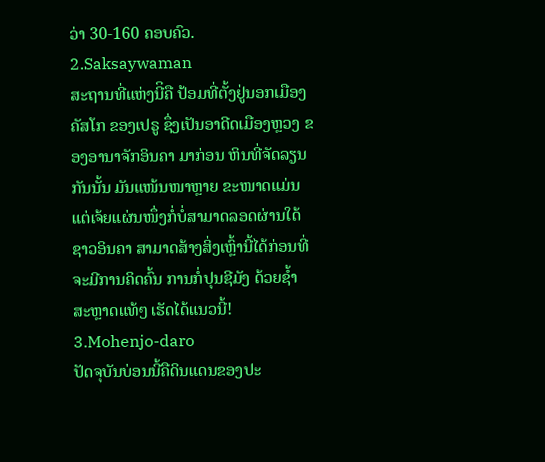ວ່າ 30-160 ຄອບຄົວ.
2.Saksaywaman
ສະຖານທີ່ແຫ່ງນີິຄື ປ້ອມທີ່ຕັ້ງຢູ່ນອກເມືອງ ຄັສໂກ ຂອງເປຣູ ຊຶ່ງເປັນອາດີດເມືອງຫຼວງ ຂອງອານາຈັກອິນຄາ ມາກ່ອນ ຫິນທີ່ຈັດລຽນກັນນັ້ນ ມັນແໜ້ນໜາຫຼາຍ ຂະໜາດແມ່ນແຕ່ເຈ້ຍແຜ່ນໜຶ່ງກໍ່ບໍ່ສາມາດລອດຜ່ານໃດ້
ຊາວອິນຄາ ສາມາດສ້າງສິ່ງເຫຼົ້ານີ້ໄດ້ກ່ອນທີ່ຈະມີການຄິດຄົ້ນ ການກໍ່ປຸນຊີມັງ ດ້ວຍຊໍ້າ ສະຫຼາດແທ້ໆ ເຮັດໄດ້ແນວນີ້!
3.Mohenjo-daro
ປັດຈຸບັນບ່ອນນີ້ຄືດິນແດນຂອງປະ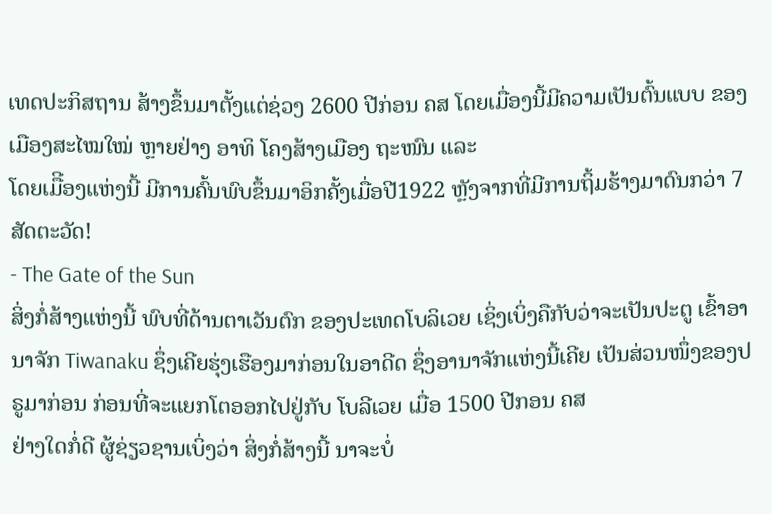ເທດປະກິສຖານ ສ້າງຂຶ້ນມາຕັ້ງແຕ່ຊ່ວງ 2600 ປີກ່ອນ ຄສ ໂດຍເມື່ອງນີ້ມີຄວາມເປັນຕົ້ນແບບ ຂອງເມືອງສະໄໝໃໝ່ ຫຼາຍຢ່າງ ອາທິ ໂຄງສ້າງເມືອງ ຖະໜົນ ແລະ
ໂດຍເມືີອງແຫ່ງນີ້ ມີການຄົ້ນພົບຂຶ້ນມາອິກຄັ້ງເມື່ອປີ1922 ຫຼັງຈາກທີ່ມີການຖິ້ມຮ້າງມາດົນກວ່າ 7ສັດຕະວັດ!
- The Gate of the Sun
ສິ່ງກໍ່ສ້າງແຫ່ງນີ້ ພົບທີ່ດ້ານຕາເວັນຕົກ ຂອງປະເທດໂບລິເວຍ ເຊິ່ງເບິ່ງຄືກັບວ່າຈະເປັນປະຕູ ເຂົ້າອານາຈັກ Tiwanaku ຊຶ່ງເຄີຍຮຸ່ງເຮືອງມາກ່ອນໃນອາດີດ ຊຶ່ງອານາຈັກແຫ່ງນີ້ເຄີຍ ເປັນສ່ວນໜຶ່ງຂອງປຣູມາກ່ອນ ກ່ອນທີ່ຈະແຍກໂຕອອກໄປຢູ່ກັບ ໂບລີເວຍ ເມື່ອ 1500 ປີກອນ ຄສ
ຢ່າງໃດກໍ່ດີ ຜູ້ຊ່ຽວຊານເບິ່ງວ່າ ສິ່ງກໍ່ສ້າງນີ້ ນາຈະບໍ່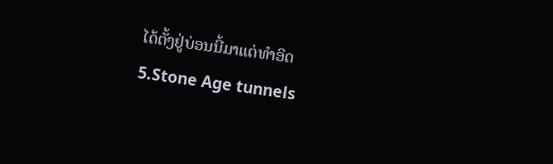ໄດ້ຕັ້ງຢູ່ບ່ອນນີ້ມາແຕ່ທໍາອິດ
5.Stone Age tunnels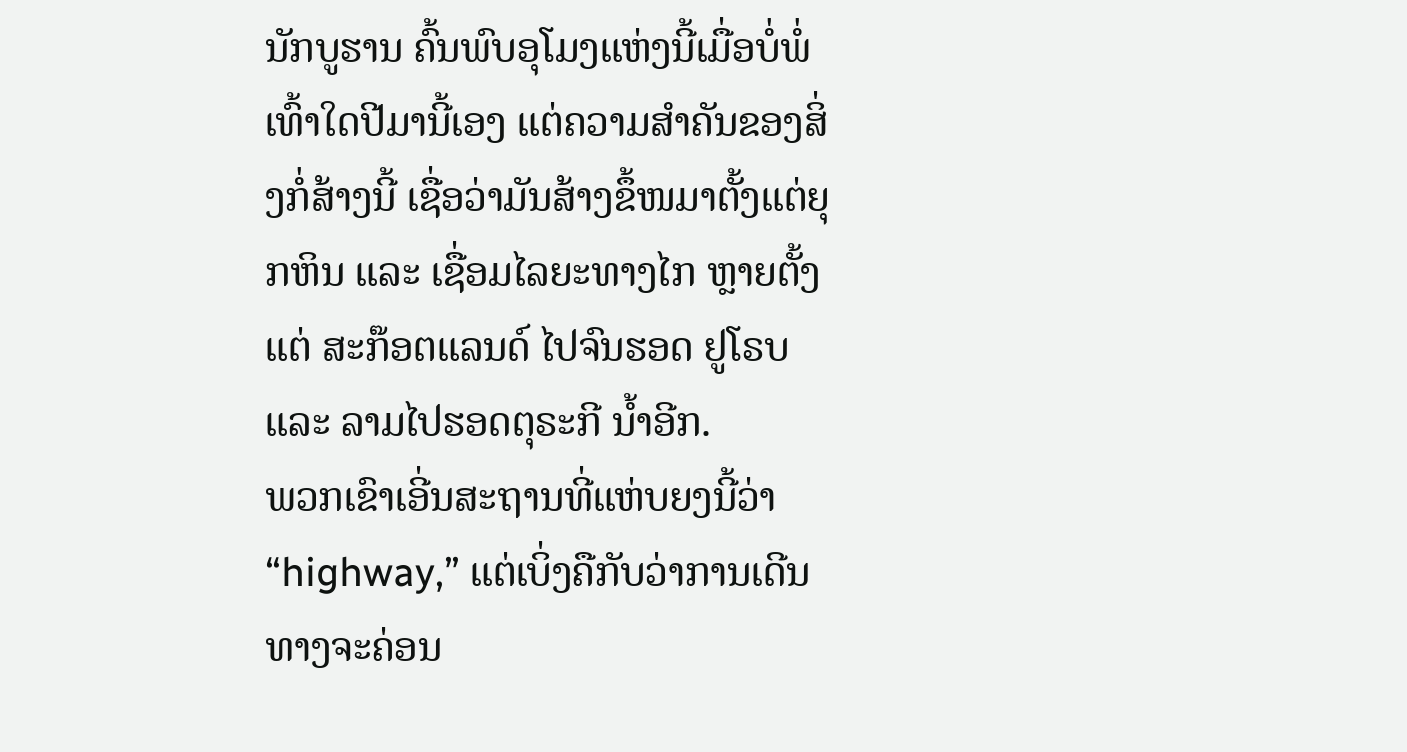ນັກບູຮານ ຄົ້ນພົບອຸໂມງແຫ່ງນີ້ເມື່ອບໍ່ພໍ່ເທົ້າໃດປີມານີ້ເອງ ແຕ່ຄວາມສໍາຄັນຂອງສິ່ງກໍ່ສ້າງນີ້ ເຊື່ອວ່າມັນສ້າງຂຶ້ໜມາຕັ້ງແຕ່ຍຸກຫິນ ແລະ ເຊື່ອມໄລຍະທາງໄກ ຫຼາຍຕັ້ງແຕ່ ສະກ໊ອຕແລນດ໌ ໄປຈົນຮອດ ຢູໂຣບ ແລະ ລາມໄປຮອດຕຸຣະກີ ນໍ້າອີກ.
ພວກເຂົາເອີ່ນສະຖານທີ່ແຫ່ບຍງນີ້ວ່າ “highway,” ແຕ່ເບິ່ງຄືກັບວ່າການເດີນທາງຈະຄ່ອນ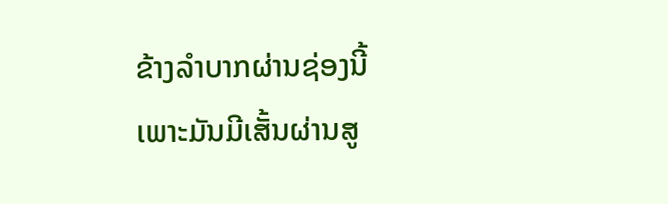ຂ້າງລໍາບາກຜ່ານຊ່ອງນີ້ ເພາະມັນມີເສັ້ນຜ່ານສູ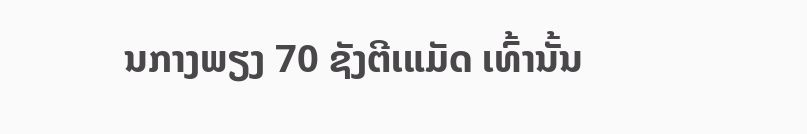ນກາງພຽງ 70 ຊັງຕີເແມັດ ເທົ້ານັ້ນ